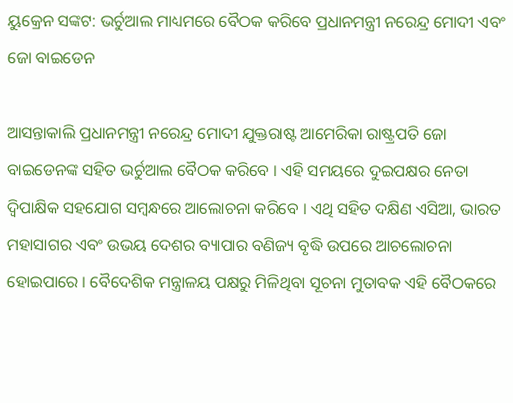ୟୁକ୍ରେନ ସଙ୍କଟ: ଭର୍ଚୁଆଲ ମାଧ୍ୟମରେ ବୈଠକ କରିବେ ପ୍ରଧାନମନ୍ତ୍ରୀ ନରେନ୍ଦ୍ର ମୋଦୀ ଏବଂ ଜୋ ବାଇଡେନ

ଆସନ୍ତାକାଲି ପ୍ରଧାନମନ୍ତ୍ରୀ ନରେନ୍ଦ୍ର ମୋଦୀ ଯୁକ୍ତରାଷ୍ଟ ଆମେରିକା ରାଷ୍ଟ୍ରପତି ଜୋ ବାଇଡେନଙ୍କ ସହିତ ଭର୍ଚୁଆଲ ବୈଠକ କରିବେ । ଏହି ସମୟରେ ଦୁଇପକ୍ଷର ନେତା ଦ୍ୱିପାକ୍ଷିକ ସହଯୋଗ ସମ୍ବନ୍ଧରେ ଆଲୋଚନା କରିବେ । ଏଥି ସହିତ ଦକ୍ଷିଣ ଏସିଆ, ଭାରତ ମହାସାଗର ଏବଂ ଉଭୟ ଦେଶର ବ୍ୟାପାର ବଣିଜ୍ୟ ବୃଦ୍ଧି ଉପରେ ଆଚଲୋଚନା ହୋଇପାରେ । ବୈଦେଶିକ ମନ୍ତ୍ରାଳୟ ପକ୍ଷରୁ ମିଳିଥିବା ସୂଚନା ମୁତାବକ ଏହି ବୈଠକରେ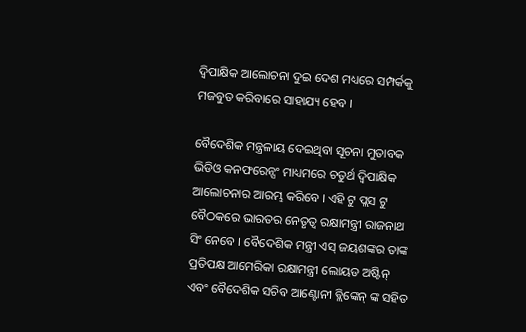ଦ୍ୱିପାକ୍ଷିକ ଆଲୋଚନା ଦୁଇ ଦେଶ ମଧ୍ୟରେ ସମ୍ପର୍କକୁ ମଜବୁତ କରିବାରେ ସାହାଯ୍ୟ ହେବ ।

ବୈଦେଶିକ ମନ୍ତ୍ରଳାୟ ଦେଇଥିବା ସୂଚନା ମୁତାବକ ଭିଡିଓ କନଫରେନ୍ସଂ ମାଧ୍ୟମରେ ଚତୁର୍ଥ ଦ୍ୱିପାକ୍ଷିକ ଆଲୋଚନାର ଆରମ୍ଭ କରିବେ । ଏହି ଟୁ ପ୍ଲସ ଟୁ ବୈଠକରେ ଭାରତର ନେତୃତ୍ୱ ରକ୍ଷାମନ୍ତ୍ରୀ ରାଜନାଥ ସିଂ ନେବେ । ବୈଦେଶିକ ମନ୍ତ୍ରୀ ଏସ୍ ଜୟଶଙ୍କର ତାଙ୍କ ପ୍ରତିପକ୍ଷ ଆମେରିକା ରକ୍ଷାମନ୍ତ୍ରୀ ଲୋୟଡ ଅଷ୍ଟିନ୍ ଏବଂ ବୈଦେଶିକ ସଚିବ ଆଣ୍ଟୋନୀ ବ୍ଲିଙ୍କେନ୍ ଙ୍କ ସହିତ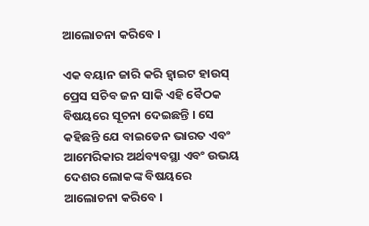ଆଲୋଚନା କରିବେ ।

ଏକ ବୟାନ ଜାରି କରି ହ୍ୱାଇଟ ହାଉସ୍ ପ୍ରେସ ସଚିବ ଜନ ସାକି ଏହି ବୈଠକ ବିଷୟରେ ସୂଚନା ଦେଇଛନ୍ତି । ସେ କହିଛନ୍ତି ଯେ ବାଇଡେନ ଭାରତ ଏବଂ ଆମେରିକାର ଅର୍ଥବ୍ୟବସ୍ଥା ଏବଂ ଉଭୟ ଦେଶର ଲୋକଙ୍କ ବିଷୟରେ ଆଲୋଚନା କରିବେ ।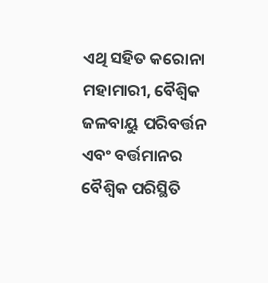ଏଥି ସହିତ କରୋନା ମହାମାରୀ, ବୈଶ୍ୱିକ ଜଳବାୟୁ ପରିବର୍ତ୍ତନ ଏବଂ ବର୍ତ୍ତମାନର ବୈଶ୍ୱିକ ପରିସ୍ଥିତି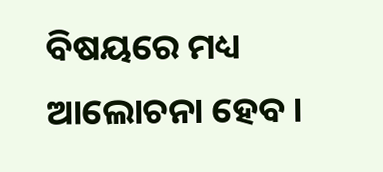ବିଷୟରେ ମଧ୍ୟ ଆଲୋଚନା ହେବ ।